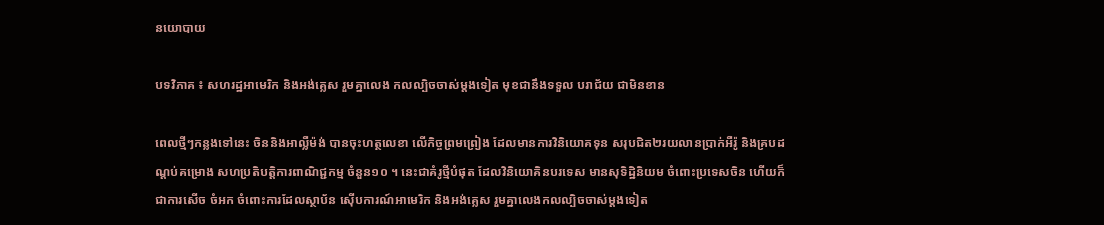នយោបាយ

បទវិភាគ ៖ សហរដ្ឋអាមេរិក និងអង់គ្លេស រួមគ្នាលេង កលល្បិចចាស់ម្តងទៀត មុខជានឹងទទួល បរាជ័យ ជាមិនខាន

ពេលថ្មីៗកន្លងទៅនេះ ចិននិងអាល្លឺម៉ង់ បានចុះហត្ថលេខា លើកិច្ចព្រមព្រៀង ដែលមានការវិនិយោគទុន សរុបជិត២រយលានប្រាក់អឺរ៉ូ និងគ្របដណ្តប់គម្រោង សហប្រតិបត្តិការពាណិជ្ជកម្ម ចំនួន១០ ។ នេះជាគំរូថ្មីបំផុត ដែលវិនិយោគិនបរទេស មានសុទិដ្ឋិនិយម ចំពោះប្រទេសចិន ហើយក៏ជាការសើច ចំអក ចំពោះការដែលស្ថាប័ន ស៊ើបការណ៍អាមេរិក និងអង់គ្លេស រួមគ្នាលេងកលល្បិចចាស់ម្តងទៀត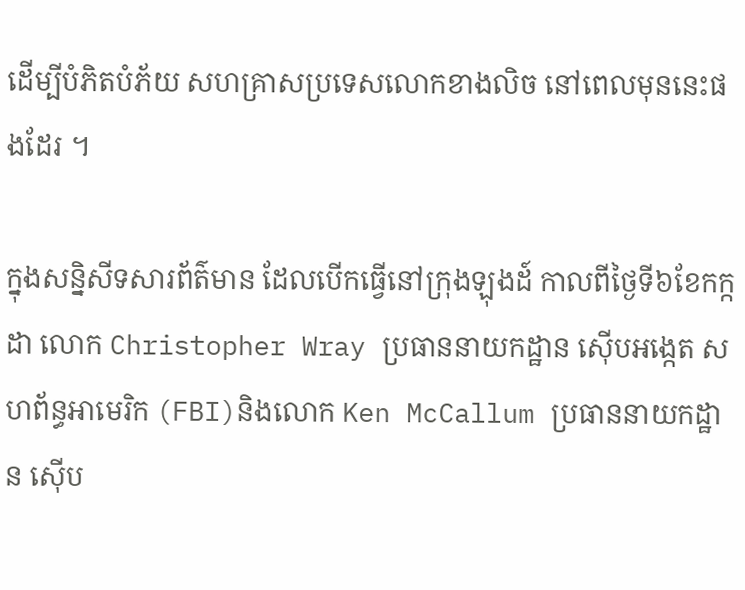ដើម្បីបំភិតបំភ័យ សហគ្រាសប្រទេសលោកខាងលិច នៅពេលមុននេះផងដែរ ។

ក្នុងសន្និសីទសារព័ត៌មាន ដែលបើកធ្វើនៅក្រុងឡុងដ៍ កាលពីថ្ងៃទី៦ខែកក្កដា លោក Christopher Wray ប្រធាននាយកដ្ឋាន ស៊ើបអង្កេត សហព័ន្ធអាមេរិក (FBI)និងលោក Ken McCallum ប្រធាននាយកដ្ឋាន ស៊ើប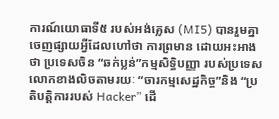ការណ៍យោធាទី៥ របស់អង់គ្លេស (MI5) បានរួមគ្នាចេញផ្សាយអ្វីដែលហៅថា ការព្រមាន ដោយអះអាងថា ប្រទេសចិន “ឆក់ប្លន់”កម្មសិទ្ធិបញ្ញា របស់ប្រទេសលោកខាងលិចតាមរយៈ “ចារកម្មសេដ្ឋកិច្ច”និង “ប្រតិបត្តិការរបស់ Hacker” ដើ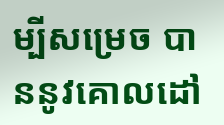ម្បីសម្រេច បាននូវគោលដៅ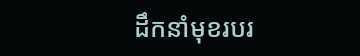ដឹកនាំមុខរបរ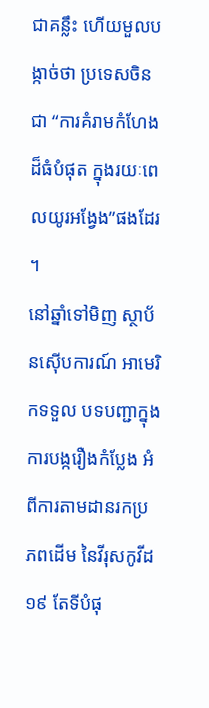ជាគន្លឹះ ហើយមួលបង្កាច់ថា ប្រទេសចិនជា “ការគំរាមកំហែងដ៏ធំបំផុត ក្នុងរយៈពេលយូរអង្វែង”ផងដែរ ។
នៅឆ្នាំទៅមិញ ស្ថាប័នស៊ើបការណ៍ អាមេរិកទទួល បទបញ្ជាក្នុង ការបង្ករឿងកំប្លែង អំពីការតាមដានរកប្រភពដើម នៃវីរុសកូវីដ១៩ តែទីបំផុ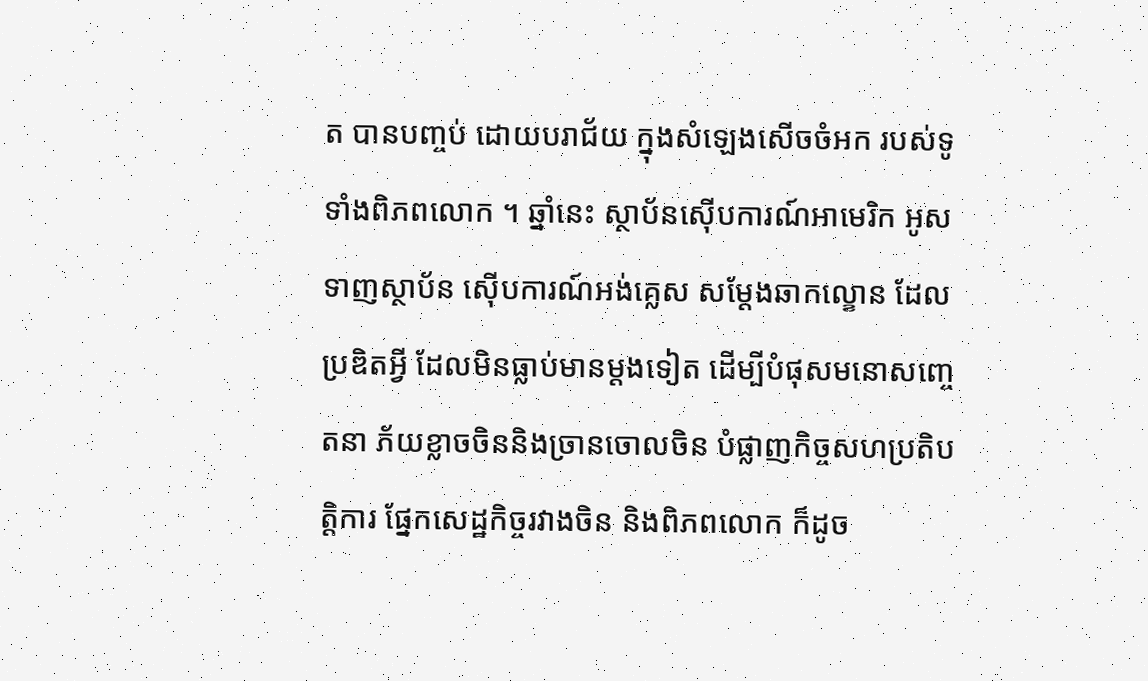ត បានបញ្ចប់ ដោយបរាជ័យ ក្នុងសំឡេងសើចចំអក របស់ទូទាំងពិភពលោក ។ ឆ្នាំនេះ ស្ថាប័នស៊ើបការណ៍អាមេរិក អូសទាញស្ថាប័ន ស៊ើបការណ៍អង់គ្លេស សម្តែងឆាកល្ខោន ដែលប្រឌិតអ្វី ដែលមិនធ្លាប់មានម្តងទៀត ដើម្បីបំផុសមនោសញ្ចេតនា ភ័យខ្លាចចិននិងច្រានចោលចិន បំផ្លាញកិច្ចសហប្រតិបត្តិការ ផ្នែកសេដ្ឋកិច្ចរវាងចិន និងពិភពលោក ក៏ដូច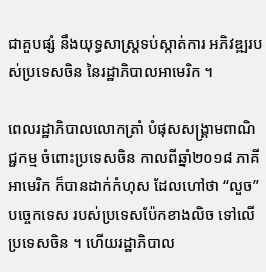ជាគួបផ្សំ នឹងយុទ្ធសាស្ត្រទប់ស្កាត់ការ អភិវឌ្ឍរបស់ប្រទេសចិន នៃរដ្ឋាភិបាលអាមេរិក ។

ពេលរដ្ឋាភិបាលលោកត្រាំ បំផុសសង្គ្រាមពាណិជ្ជកម្ម ចំពោះប្រទេសចិន កាលពីឆ្នាំ២០១៨ ភាគីអាមេរិក ក៏បានដាក់កំហុស ដែលហៅថា “លួច”បច្ចេកទេស របស់ប្រទេសប៉ែកខាងលិច ទៅលើប្រទេសចិន ។ ហើយរដ្ឋាភិបាល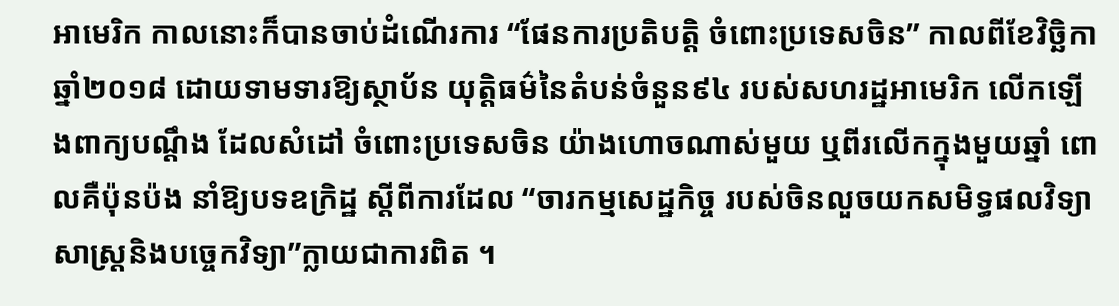អាមេរិក កាលនោះក៏បានចាប់ដំណើរការ “ផែនការប្រតិបត្តិ ចំពោះប្រទេសចិន” កាលពីខែវិចិ្ឆកា ឆ្នាំ២០១៨ ដោយទាមទារឱ្យស្ថាប័ន យុត្តិធម៌នៃតំបន់ចំនួន៩៤ របស់សហរដ្ឋអាមេរិក លើកឡើងពាក្យបណ្តឹង ដែលសំដៅ ចំពោះប្រទេសចិន យ៉ាងហោចណាស់មួយ ឬពីរលើកក្នុងមួយឆ្នាំ ពោលគឺប៉ុនប៉ង នាំឱ្យបទឧក្រិដ្ឋ ស្តីពីការដែល “ចារកម្មសេដ្ឋកិច្ច របស់ចិនលួចយកសមិទ្ធផលវិទ្យាសាស្ត្រនិងបច្ចេកវិទ្យា”ក្លាយជាការពិត ។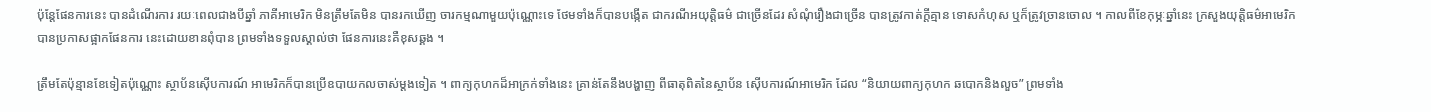ប៉ុន្តែផែនការនេះ បានដំណើរការ រយៈពេលជាងបីឆ្នាំ ភាគីអាមេរិក មិនត្រឹមតែមិន បានរកឃើញ ចារកម្មណាមួយប៉ុណ្ណោះទេ ថែមទាំងក៏បានបង្កើត ជាករណីអយុត្តិធម៌ ជាច្រើនដែរ សំណុំរឿងជាច្រើន បានត្រូវកាត់ក្តីគ្មាន ទោសកំហុស ឬក៏ត្រូវច្រានចោល ។ កាលពីខែកុម្ភៈឆ្នាំនេះ ក្រសួងយុត្តិធម៌អាមេរិក បានប្រកាសផ្អាកផែនការ នេះដោយខានពុំបាន ព្រមទាំងទទួលស្គាល់ថា ផែនការនេះគឺខុសឆ្គង ។

ត្រឹមតែប៉ុន្មានខែទៀតប៉ុណ្ណោះ ស្ថាប័នស៊ើបការណ៍ អាមេរិកក៏បានប្រើឧបាយកលចាស់ម្តងទៀត ។ ពាក្យកុហកដ៏អាក្រក់ទាំងនេះ គ្រាន់តែនឹងបង្ហាញ ពីធាតុពិតនៃស្ថាប័ន ស៊ើបការណ៍អាមេរិក ដែល “និយាយពាក្យកុហក ឆបោកនិងលួច” ព្រមទាំង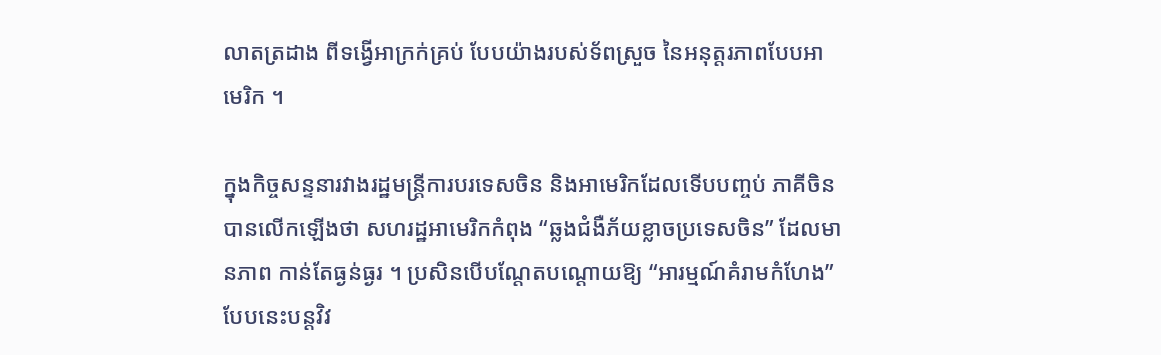លាតត្រដាង ពីទង្វើអាក្រក់គ្រប់ បែបយ៉ាងរបស់ទ័ពស្រួច នៃអនុត្តរភាពបែបអាមេរិក ។

ក្នុងកិច្ចសន្ទនារវាងរដ្ឋមន្ត្រីការបរទេសចិន និងអាមេរិកដែលទើបបញ្ចប់ ភាគីចិនបានលើកឡើងថា សហរដ្ឋអាមេរិកកំពុង “ឆ្លងជំងឺភ័យខ្លាចប្រទេសចិន” ដែលមានភាព កាន់តែធ្ងន់ធ្ងរ ។ ប្រសិនបើបណ្តែតបណ្តោយឱ្យ “អារម្មណ៍គំរាមកំហែង”បែបនេះបន្ដវិវ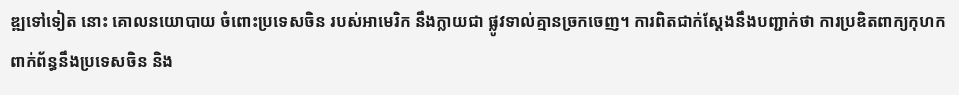ឌ្ឍទៅទៀត នោះ គោលនយោបាយ ចំពោះប្រទេសចិន របស់អាមេរិក នឹងក្លាយជា ផ្លូវទាល់គ្មានច្រកចេញ។ ការពិតជាក់ស្តែងនឹងបញ្ជាក់ថា ការប្រឌិតពាក្យកុហក ពាក់ព័ន្ធនឹងប្រទេសចិន និង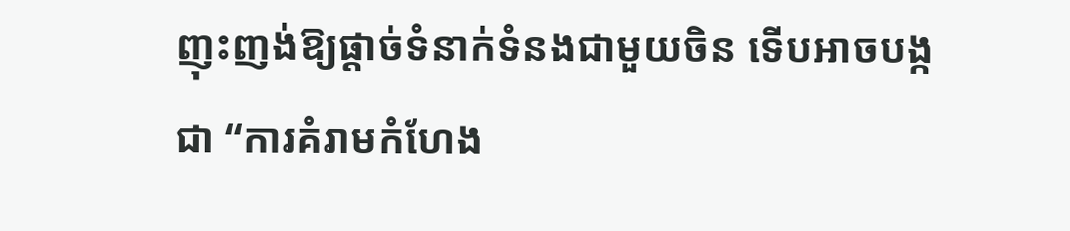ញុះញង់ឱ្យផ្តាច់ទំនាក់ទំនងជាមួយចិន ទើបអាចបង្កជា “ការគំរាមកំហែង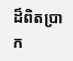ដ៏ពិតប្រាក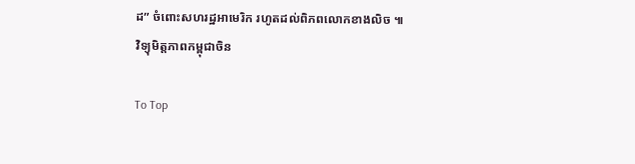ដ” ចំពោះសហរដ្ឋអាមេរិក រហូតដល់ពិភពលោកខាងលិច ៕
វិទ្យុមិត្តភាពកម្ពុជាចិន

To Top